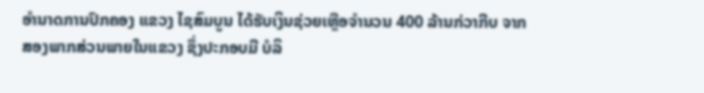ອໍານາດການປົກຄອງ ແຂວງ ໄຊສົມບູນ ໄດ້ຮັບເງິນຊ່ວຍເຫຼືອຈຳນວນ 400 ລ້ານກ່ວາກີບ ຈາກສອງພາກສ່ວນພາຍໃນແຂວງ ຊຶ່ງປະກອບມີ ບໍລິ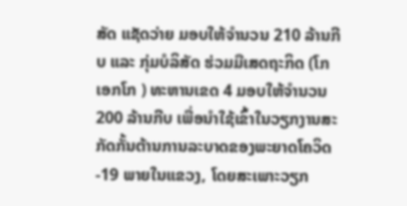ສັດ ແຊັດວ່າຍ ມອບໃຫ້ຈຳນວນ 210 ລ້ານກີບ ແລະ ກຸ່ມບໍລິສັດ ຮ່ວມມືເສດຖະກິດ (ໂກເອກໂກ ) ທະຫານເຂດ 4 ມອບໃຫ້ຈຳນວນ 200 ລ້ານກີບ ເພື່ອນຳໃຊ້ເຂົ້າໃນວຽກງານສະກັດກັ້ນຕ້ານການລະບາດຂອງພະຍາດໂຄວິດ-19 ພາຍໃນແຂວງ, ໂດຍສະເພາະວຽກ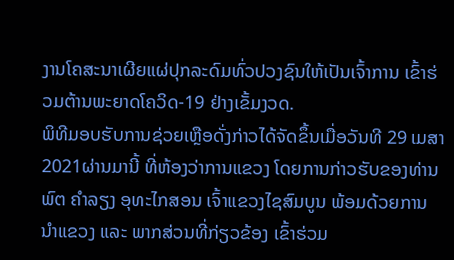ງານໂຄສະນາເຜີຍແຜ່ປຸກລະດົມທົ່ວປວງຊົນໃຫ້ເປັນເຈົ້າການ ເຂົ້າຮ່ວມຕ້ານພະຍາດໂຄວິດ-19 ຢ່າງເຂັ້ມງວດ.
ພິທີມອບຮັບການຊ່ວຍເຫຼືອດັ່ງກ່າວໄດ້ຈັດຂຶ້ນເມື່ອວັນທີ 29 ເມສາ 2021ຜ່ານມານີ້ ທີ່ຫ້ອງວ່າການແຂວງ ໂດຍການກ່າວຮັບຂອງທ່ານ ພົຕ ຄຳລຽງ ອຸທະໄກສອນ ເຈົ້າແຂວງໄຊສົມບູນ ພ້ອມດ້ວຍການນຳແຂວງ ແລະ ພາກສ່ວນທີ່ກ່ຽວຂ້ອງ ເຂົ້າຮ່ວມ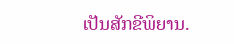ເປັນສັກຂີພິຍານ.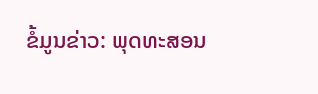ຂໍ້ມູນຂ່າວ: ພຸດທະສອນ